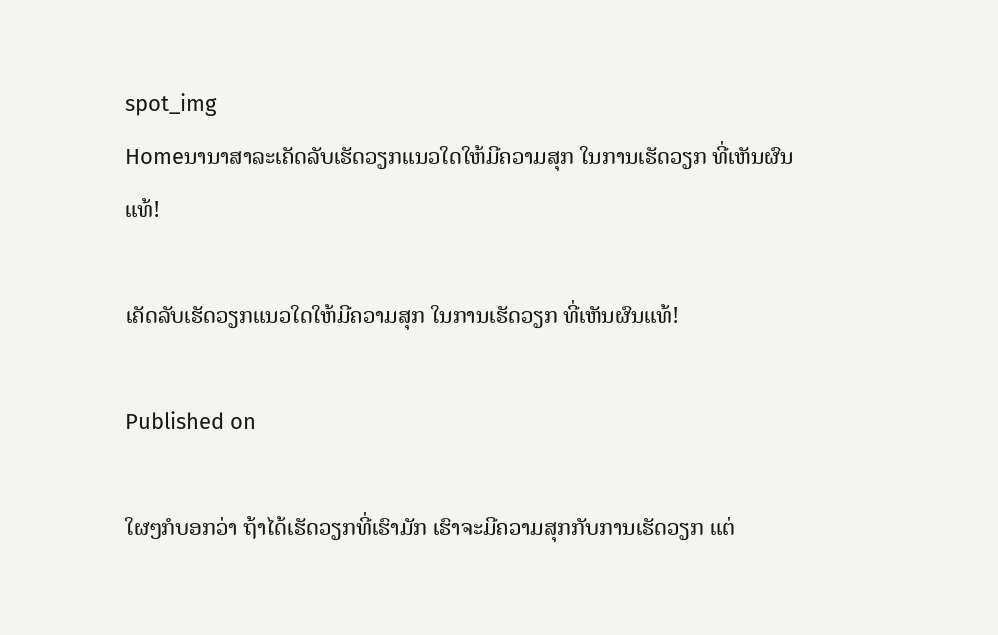spot_img
Homeນານາສາລະເຄັດລັບເຮັດວຽກແນວໃດໃຫ້ມີຄວາມສຸກ ໃນການເຮັດວຽກ ທີ່ເຫັນຜົນແທ້!

ເຄັດລັບເຮັດວຽກແນວໃດໃຫ້ມີຄວາມສຸກ ໃນການເຮັດວຽກ ທີ່ເຫັນຜົນແທ້!

Published on

ໃຜໆກໍບອກວ່າ ຖ້າໄດ້ເຮັດວຽກທີ່ເຮົາມັກ ເຮົາຈະມີຄວາມສຸກກັບການເຮັດວຽກ ແຕ່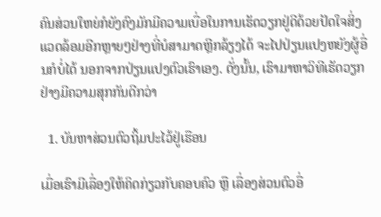ຄົນສ່ວນໃຫຍ່ກໍຍັງຄົງມັກມີຄວາມເບື່ອໃນການເຮັດວຽກຢູ່ດີດ້ວຍປັດໃຈສິ່ງແວດລ້ອມອີກຫຼາຍໆຢ່າງທີ່ບໍສາມາດຫຼີກລ້ຽງໄດ້ ຈະໄປປ່ຽນແປງຫຍັງຜູ້ອື່ນກໍບໍ່ໄດ້ ນອກຈາກປ່ຽນແປງຕົວເຮົາເອງ. ດັ່ງນັ້ນ, ເຮົາມາຫາວິທີເຮັດວຽກຢ່າງມີຄວາມສຸກກັນດີກວ່າ

  1. ບັນຫາສ່ວນຕົວຖິ້ມປະໄວ້ຢູ່ເຮືອນ

ເມື່ອເຮົາມີເລື່ອງໃຫ້ຄິດກ່ຽວກັບຄອບຄົວ ຫຼື ເລື່ອງສ່ວນຕົວອື່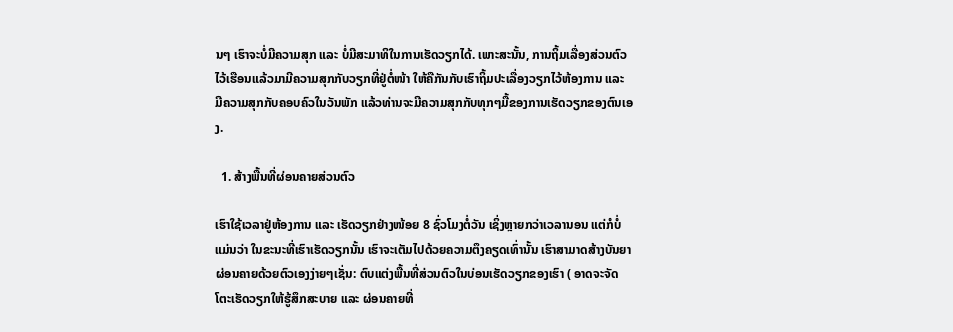ນໆ ເຮົາຈະບໍ່ມີຄວາມສຸກ ແລະ ບໍ່ມີສະມາທິໃນການເຮັດວຽກໄດ້. ເພາະສະນັ້ນ, ການຖິ້ມເລື່ອງສ່ວນຕົວໄວ້ເຮືອນແລ້ວມາມີຄວາມສຸກກັບວຽກທີ່ຢູ່ຕໍ່ໜ້າ ໃຫ້ຄືກັນກັບເຮົາຖິ້ມປະເລື່ອງວຽກໄວ້ຫ້ອງການ ແລະ ມີຄວາມສຸກກັບຄອບຄົວໃນວັນພັກ ແລ້ວທ່ານຈະມີຄວາມສຸກກັບທຸກໆມື້ຂອງການເຮັດວຽກຂອງຕົນເອງ.

  1. ສ້າງພື້ນທີ່ຜ່ອນຄາຍສ່ວນຕົວ

ເຮົາໃຊ້ເວລາຢູ່ຫ້ອງການ ແລະ ເຮັດວຽກຢ່າງໜ້ອຍ 8 ຊົ່ວໂມງຕໍ່ວັນ ເຊິ່ງຫຼາຍກວ່າເວລານອນ ແຕ່ກໍບໍ່ແມ່ນວ່າ ໃນຂະນະທີ່ເຮົາເຮັດວຽກນັ້ນ ເຮົາຈະເຕັມໄປດ້ວຍຄວາມຕຶງຄຽດເທົ່ານັ້ນ ເຮົາສາມາດສ້າງບັນຍາຜ່ອນຄາຍດ້ວຍຕົວເອງງ່າຍໆເຊັ່ນ: ຕົບແຕ່ງພື້ນທີ່ສ່ວນຕົວໃນບ່ອນເຮັດວຽກຂອງເຮົາ ( ອາດຈະຈັດໂຕະເຮັດວຽກໃຫ້ຮູ້ສຶກສະບາຍ ແລະ ຜ່ອນຄາຍທີ່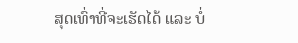ສຸດເທົ່າທີ່ຈະເຮັດໄດ້ ແລະ ບໍ່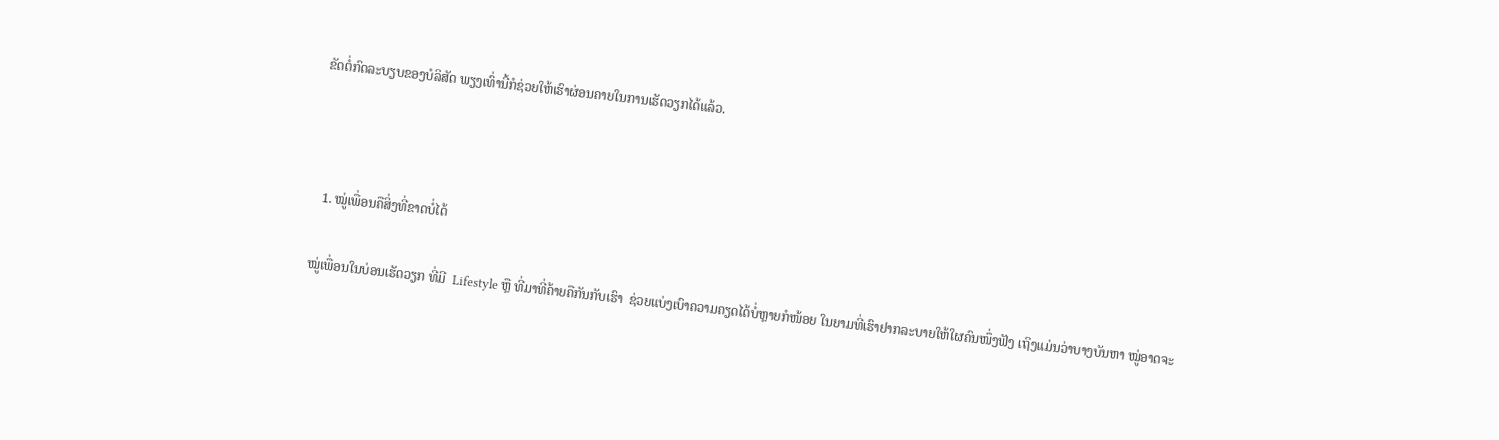ຂັດຕໍ່ກົດລະບຽບຂອງບໍລິສັດ ພຽງເທົ່ານີ້ກໍຊ່ວຍໃຫ້ເຮົາຜ່ອນຄາຍໃນການເຮັດວຽກໄດ້ແລ້ວ.



  1. ໝູ່ເພື່ອນຄືສິ່ງທີ່ຂາດບໍ່ໄດ້

ໝູ່ເພື່ອນໃນບ່ອນເຮັດວຽກ ທີ່ມີ  Lifestyle ຫຼື ທີ່ມາທີ່ຄ້າຍຄືກັນກັບເຮົາ  ຊ່ວຍແບ່ງເບົາຄວາມຄຽດໄດ້ບໍ່ຫຼາຍກໍໜ້ອຍ ໃນຍາມທີ່ເຮົາຢາກລະບາຍໃຫ້ໃຜຄົນໜຶ່ງຟັງ ເຖິງແມ່ນວ່າບາງບັນຫາ ໝູ່ອາດຈະ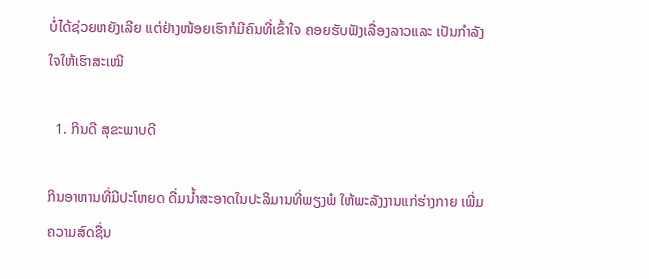ບໍ່ໄດ້ຊ່ວຍຫຍັງເລີຍ ແຕ່ຢ່າງໜ້ອຍເຮົາກໍມີຄົນທີ່ເຂົ້າໃຈ ຄອຍຮັບຟັງເລື່ອງລາວແລະ ເປັນກໍາລັງໃຈໃຫ້ເຮົາສະເໝີ

  1. ກິນດີ ສຸຂະພາບດີ

ກິນອາຫານທີ່ມີປະໂຫຍດ ດື່ມນໍ້າສະອາດໃນປະລິມານທີ່ພຽງພໍ ໃຫ້ພະລັງງານແກ່ຮ່າງກາຍ ເພີ່ມຄວາມສົດຊື່ນ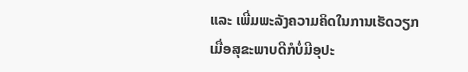ແລະ ເພີ່ມພະລັງຄວາມຄິດໃນການເຮັດວຽກ ເມື່ອສຸຂະພາບດີກໍບໍ່ມີອຸປະ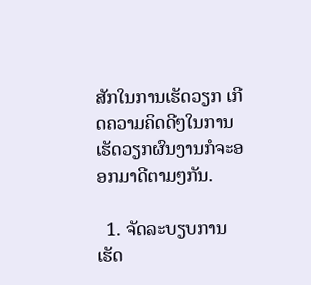ສັກໃນການເຮັດວຽກ ເກີດຄວາມຄິດດີໆໃນການເຮັດວຽກຜົນງານກໍຈະອອກມາດີຕາມໆກັນ.

  1. ຈັດລະບຽບການເຮັດ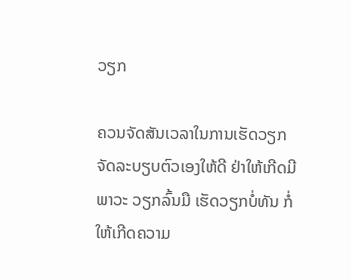ວຽກ

ຄວນຈັດສັນເວລາໃນການເຮັດວຽກ ຈັດລະບຽບຕົວເອງໃຫ້ດີ ຢ່າໃຫ້ເກີດມີພາວະ ວຽກລົ້ນມື ເຮັດວຽກບໍ່ທັນ ກໍ່ໃຫ້ເກີດຄວາມ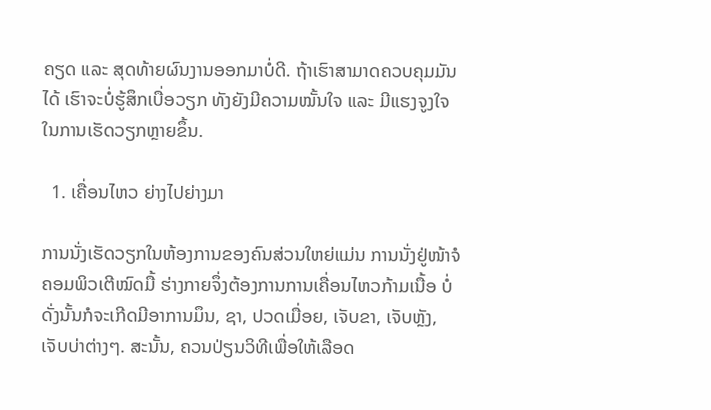ຄຽດ ແລະ ສຸດທ້າຍຜົນງານອອກມາບໍ່ດີ. ຖ້າເຮົາສາມາດຄວບຄຸມມັນໄດ້ ເຮົາຈະບໍ່ຮູ້ສຶກເບື່ອວຽກ ທັງຍັງມີຄວາມໝັ້ນໃຈ ແລະ ມີແຮງຈູງໃຈໃນການເຮັດວຽກຫຼາຍຂຶ້ນ.

  1. ເຄື່ອນໄຫວ ຍ່າງໄປຍ່າງມາ

ການນັ່ງເຮັດວຽກໃນຫ້ອງການຂອງຄົນສ່ວນໃຫຍ່ແມ່ນ ການນັ່ງຢູ່ໜ້າຈໍຄອມພິວເຕີໝົດມື້ ຮ່າງກາຍຈຶ່ງຕ້ອງການການເຄື່ອນໄຫວກ້າມເນື້ອ ບໍ່ດັ່ງນັ້ນກໍຈະເກີດມີອາການມຶນ, ຊາ, ປວດເມື່ອຍ, ເຈັບຂາ, ເຈັບຫຼັງ, ເຈັບບ່າຕ່າງໆ. ສະນັ້ນ, ຄວນປ່ຽນວິທີເພື່ອໃຫ້ເລືອດ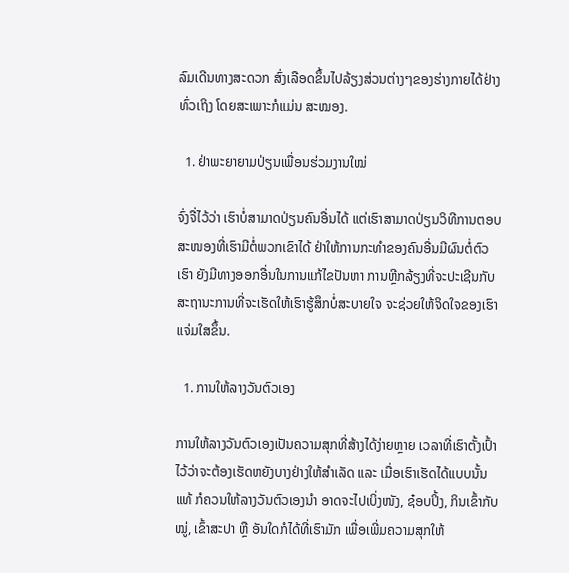ລົມເດີນທາງສະດວກ ສົ່ງເລືອດຂຶ້ນໄປລ້ຽງສ່ວນຕ່າງໆຂອງຮ່າງກາຍໄດ້ຢ່າງທົ່ວເຖິງ ໂດຍສະເພາະກໍແມ່ນ ສະໝອງ.

  1. ຢ່າພະຍາຍາມປ່ຽນເພື່ອນຮ່ວມງານໃໝ່

ຈົ່ງຈື່ໄວ້ວ່າ ເຮົາບໍ່ສາມາດປ່ຽນຄົນອື່ນໄດ້ ແຕ່ເຮົາສາມາດປ່ຽນວິທີການຕອບສະໜອງທີ່ເຮົາມີຕໍ່ພວກເຂົາໄດ້ ຢ່າໃຫ້ການກະທໍາຂອງຄົນອື່ນມີຜົນຕໍ່ຕົວເຮົາ ຍັງມີທາງອອກອື່ນໃນການແກ້ໄຂປັນຫາ ການຫຼີກລ້ຽງທີ່ຈະປະເຊີນກັບສະຖານະການທີ່ຈະເຮັດໃຫ້ເຮົາຮູ້ສຶກບໍ່ສະບາຍໃຈ ຈະຊ່ວຍໃຫ້ຈິດໃຈຂອງເຮົາແຈ່ມໃສຂຶ້ນ.

  1. ການໃຫ້ລາງວັນຕົວເອງ

ການໃຫ້ລາງວັນຕົວເອງເປັນຄວາມສຸກທີ່ສ້າງໄດ້ງ່າຍຫຼາຍ ເວລາທີ່ເຮົາຕັ້ງເປົ້າໄວ້ວ່າຈະຕ້ອງເຮັດຫຍັງບາງຢ່າງໃຫ້ສໍາເລັດ ແລະ ເມື່ອເຮົາເຮັດໄດ້ແບບນັ້ນແທ້ ກໍຄວນໃຫ້ລາງວັນຕົວເອງນໍາ ອາດຈະໄປເບິ່ງໜັງ, ຊ໋ອບປິ້ງ, ກິນເຂົ້າກັບໝູ່, ເຂົ້າສະປາ ຫຼື ອັນໃດກໍໄດ້ທີ່ເຮົາມັກ ເພື່ອເພີ່ມຄວາມສຸກໃຫ້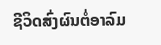ຊີວິດສົ່ງຜົນຕໍ່ອາລົມ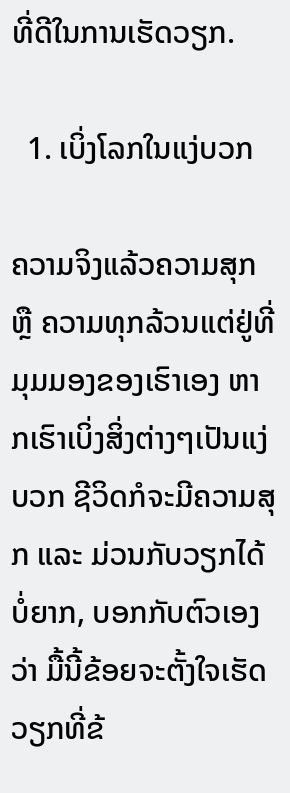ທີ່ດີໃນການເຮັດວຽກ.

  1. ເບິ່ງໂລກໃນແງ່ບວກ

ຄວາມຈິງແລ້ວຄວາມສຸກ ຫຼື ຄວາມທຸກລ້ວນແຕ່ຢູ່ທີ່ມຸມມອງຂອງເຮົາເອງ ຫາກເຮົາເບິ່ງສິ່ງຕ່າງໆເປັນແງ່ບວກ ຊີວິດກໍຈະມີຄວາມສຸກ ແລະ ມ່ວນກັບວຽກໄດ້ບໍ່ຍາກ, ບອກກັບຕົວເອງວ່າ ມື້ນີ້ຂ້ອຍຈະຕັ້ງໃຈເຮັດວຽກທີ່ຂ້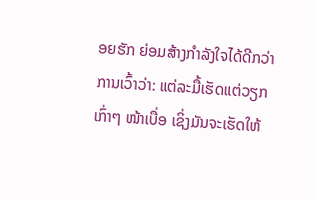ອຍຮັກ ຍ່ອມສ້າງກໍາລັງໃຈໄດ້ດີກວ່າການເວົ້າວ່າ: ແຕ່ລະມື້ເຮັດແຕ່ວຽກເກົ່າໆ ໜ້າເບື່ອ ເຊິ່ງມັນຈະເຮັດໃຫ້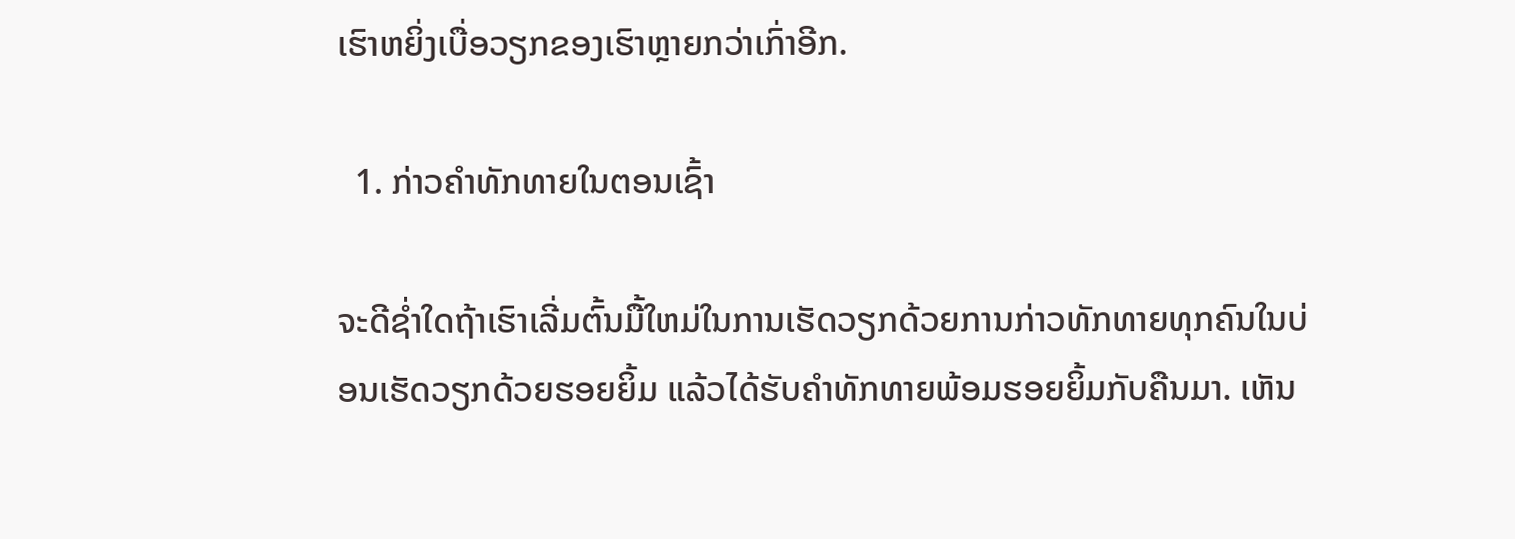ເຮົາຫຍິ່ງເບື່ອວຽກຂອງເຮົາຫຼາຍກວ່າເກົ່າອີກ.

  1. ກ່າວຄໍາທັກທາຍໃນຕອນເຊົ້າ

ຈະດີຊໍ່າໃດຖ້າເຮົາເລີ່ມຕົ້ນມື້ໃຫມ່ໃນການເຮັດວຽກດ້ວຍການກ່າວທັກທາຍທຸກຄົນໃນບ່ອນເຮັດວຽກດ້ວຍຮອຍຍິ້ມ ແລ້ວໄດ້ຮັບຄໍາທັກທາຍພ້ອມຮອຍຍິ້ມກັບຄືນມາ. ເຫັນ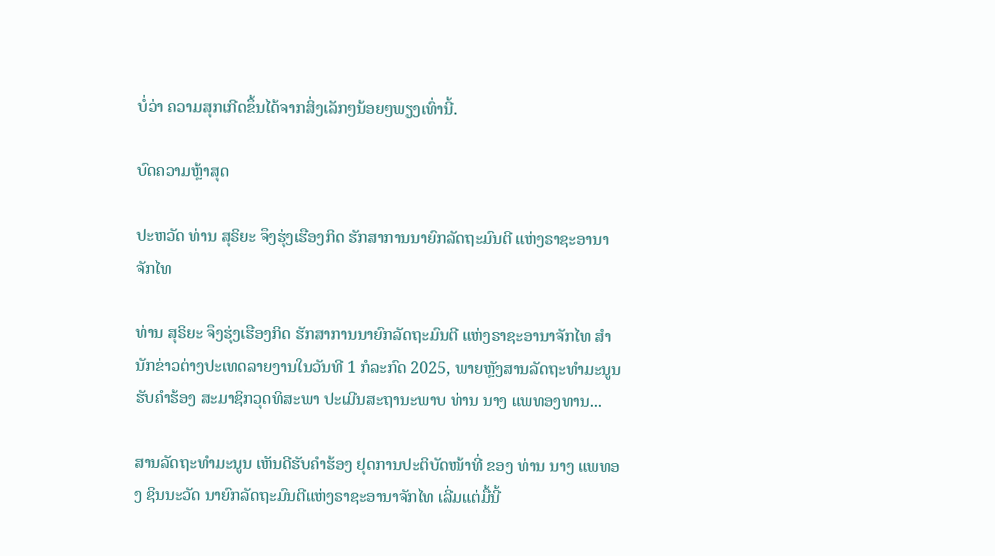ບໍ່ວ່າ ຄວາມສຸກເກີດຂຶ້ນໄດ້ຈາກສິ່ງເລັກໆນ້ອຍໆພຽງເທົ່ານີ້.

ບົດຄວາມຫຼ້າສຸດ

ປະຫວັດ ທ່ານ ສຸຣິຍະ ຈຶງຮຸ່ງເຮືອງກິດ ຮັກສາການນາຍົກລັດຖະມົນຕີ ແຫ່ງຣາຊະອານາຈັກໄທ

ທ່ານ ສຸຣິຍະ ຈຶງຮຸ່ງເຮືອງກິດ ຮັກສາການນາຍົກລັດຖະມົນຕີ ແຫ່ງຣາຊະອານາຈັກໄທ ສຳນັກຂ່າວຕ່າງປະເທດລາຍງານໃນວັນທີ 1 ກໍລະກົດ 2025, ພາຍຫຼັງສານລັດຖະທຳມະນູນຮັບຄຳຮ້ອງ ສະມາຊິກວຸດທິສະພາ ປະເມີນສະຖານະພາບ ທ່ານ ນາງ ແພທອງທານ...

ສານລັດຖະທຳມະນູນ ເຫັນດີຮັບຄຳຮ້ອງ ຢຸດການປະຕິບັດໜ້າທີ່ ຂອງ ທ່ານ ນາງ ແພທອງ ຊິນນະວັດ ນາຍົກລັດຖະມົນຕີແຫ່ງຣາຊະອານາຈັກໄທ ເລີ່ມແຕ່ມື້ນີ້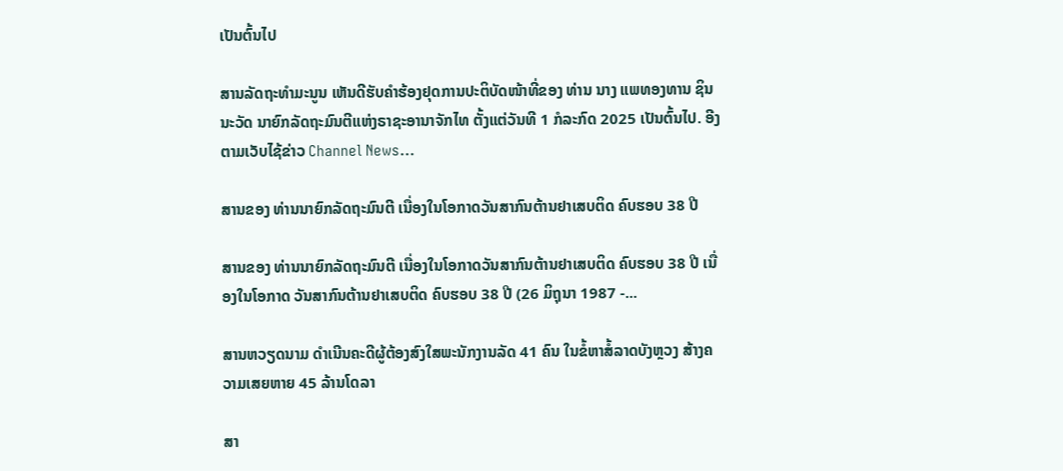ເປັນຕົ້ນໄປ

ສານລັດຖະທຳມະນູນ ເຫັນດີຮັບຄຳຮ້ອງຢຸດການປະຕິບັດໜ້າທີ່ຂອງ ທ່ານ ນາງ ແພທອງທານ ຊິນນະວັດ ນາຍົກລັດຖະມົນຕີແຫ່ງຣາຊະອານາຈັກໄທ ຕັ້ງແຕ່ວັນທີ 1 ກໍລະກົດ 2025 ເປັນຕົ້ນໄປ. ອີງຕາມເວັບໄຊ້ຂ່າວ Channel News...

ສານຂອງ ທ່ານນາຍົກລັດຖະມົນຕີ ເນື່ອງໃນໂອກາດວັນສາກົນຕ້ານຢາເສບຕິດ ຄົບຮອບ 38 ປີ

ສານຂອງ ທ່ານນາຍົກລັດຖະມົນຕີ ເນື່ອງໃນໂອກາດວັນສາກົນຕ້ານຢາເສບຕິດ ຄົບຮອບ 38 ປີ ເນື່ອງໃນໂອກາດ ວັນສາກົນຕ້ານຢາເສບຕິດ ຄົບຮອບ 38 ປີ (26 ມິຖຸນາ 1987 -...

ສານຫວຽດນາມ ດຳເນີນຄະດີຜູ້ຕ້ອງສົງໃສພະນັກງານລັດ 41 ຄົນ ໃນຂໍ້ຫາສໍ້ລາດບັງຫຼວງ ສ້າງຄວາມເສຍຫາຍ 45 ລ້ານໂດລາ

ສາ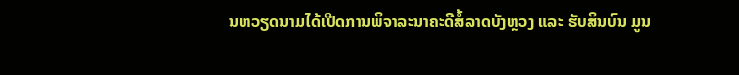ນຫວຽດນາມໄດ້ເປີດການພິຈາລະນາຄະດີສໍ້ລາດບັງຫຼວງ ແລະ ຮັບສິນບົນ ມູນ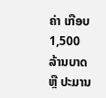ຄ່າ ເກືອບ 1,500 ລ້ານບາດ ຫຼື ປະມານ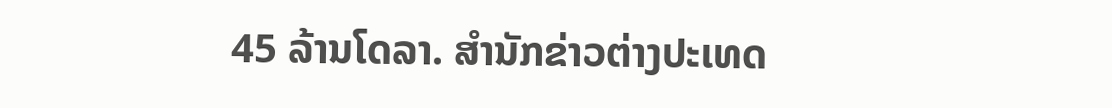45 ລ້ານໂດລາ. ສຳນັກຂ່າວຕ່າງປະເທດ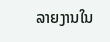ລາຍງານໃນ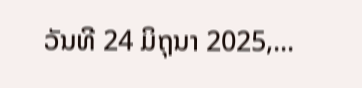ວັນທີ 24 ມິຖຸນາ 2025,...